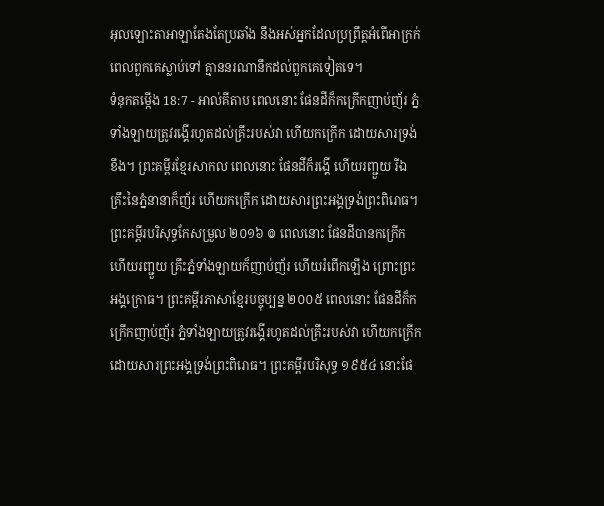អុលឡោះតាអាឡាតែងតែប្រឆាំង នឹងអស់អ្នកដែលប្រព្រឹត្តអំពើអាក្រក់ ពេលពួកគេស្លាប់ទៅ គ្មាននរណានឹកដល់ពួកគេទៀតទេ។
ទំនុកតម្កើង 18:7 - អាល់គីតាប ពេលនោះ ផែនដីក៏កក្រើកញាប់ញ័រ ភ្នំទាំងឡាយត្រូវរង្គើរហូតដល់គ្រឹះរបស់វា ហើយកក្រើក ដោយសារទ្រង់ខឹង។ ព្រះគម្ពីរខ្មែរសាកល ពេលនោះ ផែនដីក៏រង្គើ ហើយរញ្ជួយ រីឯគ្រឹះនៃភ្នំនានាក៏ញ័រ ហើយកក្រើក ដោយសារព្រះអង្គទ្រង់ព្រះពិរោធ។ ព្រះគម្ពីរបរិសុទ្ធកែសម្រួល ២០១៦ ៙ ពេលនោះ ផែនដីបានកក្រើក ហើយរញ្ជួយ គ្រឹះភ្នំទាំងឡាយក៏ញាប់ញ័រ ហើយរំពើកឡើង ព្រោះព្រះអង្គក្រោធ។ ព្រះគម្ពីរភាសាខ្មែរបច្ចុប្បន្ន ២០០៥ ពេលនោះ ផែនដីក៏កក្រើកញាប់ញ័រ ភ្នំទាំងឡាយត្រូវរង្គើរហូតដល់គ្រឹះរបស់វា ហើយកក្រើក ដោយសារព្រះអង្គទ្រង់ព្រះពិរោធ។ ព្រះគម្ពីរបរិសុទ្ធ ១៩៥៤ នោះផែ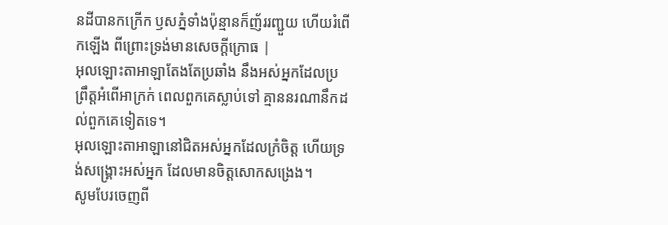នដីបានកក្រើក ឫសភ្នំទាំងប៉ុន្មានក៏ញ័ររញ្ជួយ ហើយរំពើកឡើង ពីព្រោះទ្រង់មានសេចក្ដីក្រោធ |
អុលឡោះតាអាឡាតែងតែប្រឆាំង នឹងអស់អ្នកដែលប្រព្រឹត្តអំពើអាក្រក់ ពេលពួកគេស្លាប់ទៅ គ្មាននរណានឹកដល់ពួកគេទៀតទេ។
អុលឡោះតាអាឡានៅជិតអស់អ្នកដែលក្រំចិត្ត ហើយទ្រង់សង្គ្រោះអស់អ្នក ដែលមានចិត្តសោកសង្រេង។
សូមបែរចេញពី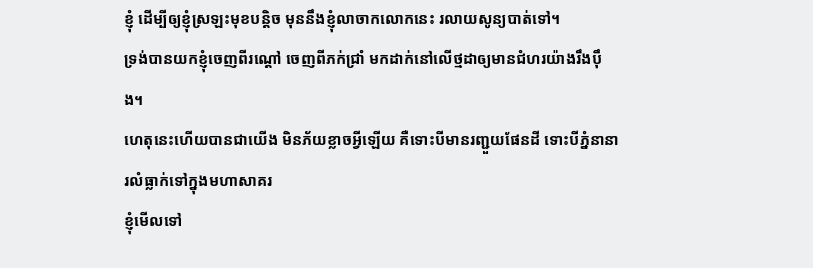ខ្ញុំ ដើម្បីឲ្យខ្ញុំស្រឡះមុខបន្តិច មុននឹងខ្ញុំលាចាកលោកនេះ រលាយសូន្យបាត់ទៅ។
ទ្រង់បានយកខ្ញុំចេញពីរណ្ដៅ ចេញពីភក់ជ្រាំ មកដាក់នៅលើថ្មដាឲ្យមានជំហរយ៉ាងរឹងប៉ឹង។
ហេតុនេះហើយបានជាយើង មិនភ័យខ្លាចអ្វីឡើយ គឺទោះបីមានរញ្ជួយផែនដី ទោះបីភ្នំនានារលំធ្លាក់ទៅក្នុងមហាសាគរ
ខ្ញុំមើលទៅ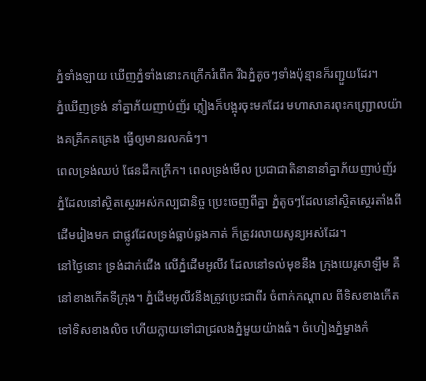ភ្នំទាំងឡាយ ឃើញភ្នំទាំងនោះកក្រើករំពើក រីឯភ្នំតូចៗទាំងប៉ុន្មានក៏រញ្ជួយដែរ។
ភ្នំឃើញទ្រង់ នាំគ្នាភ័យញាប់ញ័រ ភ្លៀងក៏បង្អុរចុះមកដែរ មហាសាគរពុះកញ្ជ្រោលយ៉ាងគគ្រឹកគគ្រេង ធ្វើឲ្យមានរលកធំៗ។
ពេលទ្រង់ឈប់ ផែនដីកក្រើក។ ពេលទ្រង់មើល ប្រជាជាតិនានានាំគ្នាភ័យញាប់ញ័រ ភ្នំដែលនៅស្ថិតស្ថេរអស់កល្បជានិច្ច ប្រេះចេញពីគ្នា ភ្នំតូចៗដែលនៅស្ថិតស្ថេរតាំងពីដើមរៀងមក ជាផ្លូវដែលទ្រង់ធ្លាប់ឆ្លងកាត់ ក៏ត្រូវរលាយសូន្យអស់ដែរ។
នៅថ្ងៃនោះ ទ្រង់ដាក់ជើង លើភ្នំដើមអូលីវ ដែលនៅទល់មុខនឹង ក្រុងយេរូសាឡឹម គឺនៅខាងកើតទីក្រុង។ ភ្នំដើមអូលីវនឹងត្រូវប្រេះជាពីរ ចំពាក់កណ្ដាល ពីទិសខាងកើតទៅទិសខាងលិច ហើយក្លាយទៅជាជ្រលងភ្នំមួយយ៉ាងធំ។ ចំហៀងភ្នំម្ខាងកំ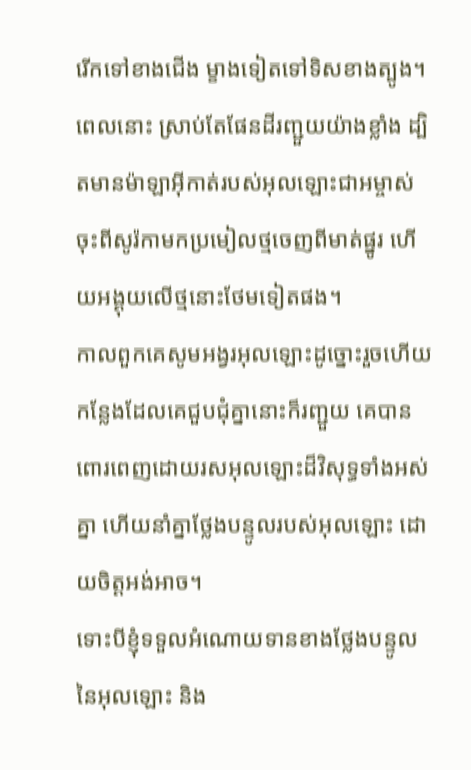រើកទៅខាងជើង ម្ខាងទៀតទៅទិសខាងត្បូង។
ពេលនោះ ស្រាប់តែផែនដីរញ្ជួយយ៉ាងខ្លាំង ដ្បិតមានម៉ាឡាអ៊ីកាត់របស់អុលឡោះជាអម្ចាស់ ចុះពីសូរ៉កាមកប្រមៀលថ្មចេញពីមាត់ផ្នូរ ហើយអង្គុយលើថ្មនោះថែមទៀតផង។
កាលពួកគេសូមអង្វរអុលឡោះដូច្នោះរួចហើយ កន្លែងដែលគេជួបជុំគ្នានោះក៏រញ្ជួយ គេបានពោរពេញដោយរសអុលឡោះដ៏វិសុទ្ធទាំងអស់គ្នា ហើយនាំគ្នាថ្លែងបន្ទូលរបស់អុលឡោះ ដោយចិត្ដអង់អាច។
ទោះបីខ្ញុំទទួលអំណោយទានខាងថ្លែងបន្ទូលនៃអុលឡោះ និង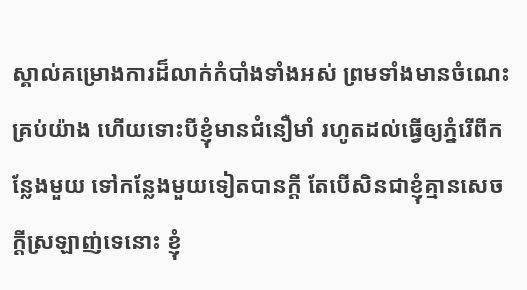ស្គាល់គម្រោងការដ៏លាក់កំបាំងទាំងអស់ ព្រមទាំងមានចំណេះគ្រប់យ៉ាង ហើយទោះបីខ្ញុំមានជំនឿមាំ រហូតដល់ធ្វើឲ្យភ្នំរើពីកន្លែងមួយ ទៅកន្លែងមួយទៀតបានក្ដី តែបើសិនជាខ្ញុំគ្មានសេចក្ដីស្រឡាញ់ទេនោះ ខ្ញុំ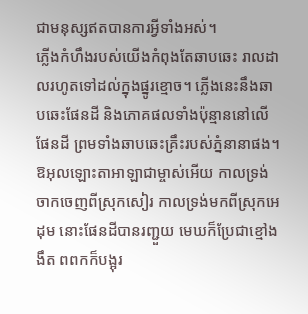ជាមនុស្សឥតបានការអ្វីទាំងអស់។
ភ្លើងកំហឹងរបស់យើងកំពុងតែឆាបឆេះ រាលដាលរហូតទៅដល់ក្នុងផ្នូរខ្មោច។ ភ្លើងនេះនឹងឆាបឆេះផែនដី និងភោគផលទាំងប៉ុន្មាននៅលើផែនដី ព្រមទាំងឆាបឆេះគ្រឹះរបស់ភ្នំនានាផង។
ឱអុលឡោះតាអាឡាជាម្ចាស់អើយ កាលទ្រង់ចាកចេញពីស្រុកសៀរ កាលទ្រង់មកពីស្រុកអេដុម នោះផែនដីបានរញ្ជួយ មេឃក៏ប្រែជាខ្មៅងងឹត ពពកក៏បង្អុរ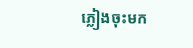ភ្លៀងចុះមក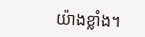យ៉ាងខ្លាំង។